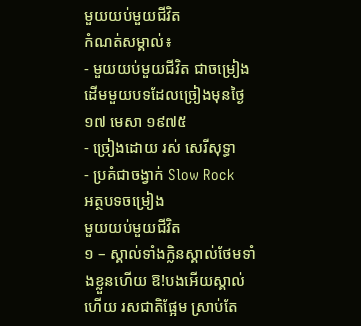មួយយប់មួយជីវិត
កំណត់សម្គាល់៖
- មួយយប់មួយជីវិត ជាចម្រៀងដើមមួយបទដែលច្រៀងមុនថ្ងៃ១៧ មេសា ១៩៧៥
- ច្រៀងដោយ រស់ សេរីសុទ្ធា
- ប្រគំជាចង្វាក់ Slow Rock
អត្ថបទចម្រៀង
មួយយប់មួយជីវិត
១ – ស្គាល់ទាំងក្លិនស្គាល់ថែមទាំងខ្លួនហេីយ ឱ!បងអេីយស្គាល់ហេីយ រសជាតិផ្អែម ស្រាប់តែ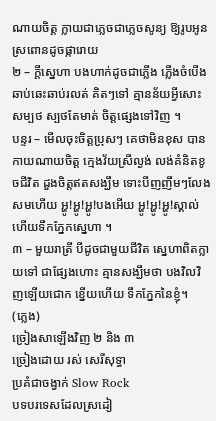ណាយចិត្ត ក្លាយជាភ្លេចជាភ្លេចសូន្យ ឱ្យរូបអូនស្រពោនដូចផ្ការោយ
២ – ក្តីស្នេហា បងហាក់ដូចជាភ្លេីង ភ្លេីងចំបេីងឆាប់ឆេះឆាប់រលត់ គិតៗទៅ គ្មានន័យអ្វីសោះសម្បថ ស្បថតែមាត់ ចិត្តផ្សេងទៅវិញ ។
បន្ទរ – មេីលចុះចិត្តប្រុសៗ គេថាមិនខុស បានកាយណាយចិត្ត ក្មេងវ័យស្រីល្ងង់ លង់គំនិតខូចជីវិត ដួងចិត្តឥតសង្ឃឹម ទោះបីញញឹមៗលែងសមហេីយ អ្ហូ!អ្ហូ!អ្ហូ!បងអេីយ អ្ហូ!អ្ហូ!អ្ហូ!ស្គាល់ហេីយទឹកភ្នែកសេ្នហា ។
៣ – មួយរាត្រី បីដូចជាមួយជីវិត ស្នេហាពិតក្លាយទៅ ជាផ្សែងហោះ គ្មានសង្ឃឹមថា បងវិលវិញឡេីយជោក ខ្នេីយហេីយ ទឹកភ្នែកនៃខ្ញុំ។
(ភ្លេង)
ច្រៀងសាឡើងវិញ ២ និង ៣
ច្រៀងដោយ រស់ សេរីសុទ្ធា
ប្រគំជាចង្វាក់ Slow Rock
បទបរទេសដែលស្រដៀ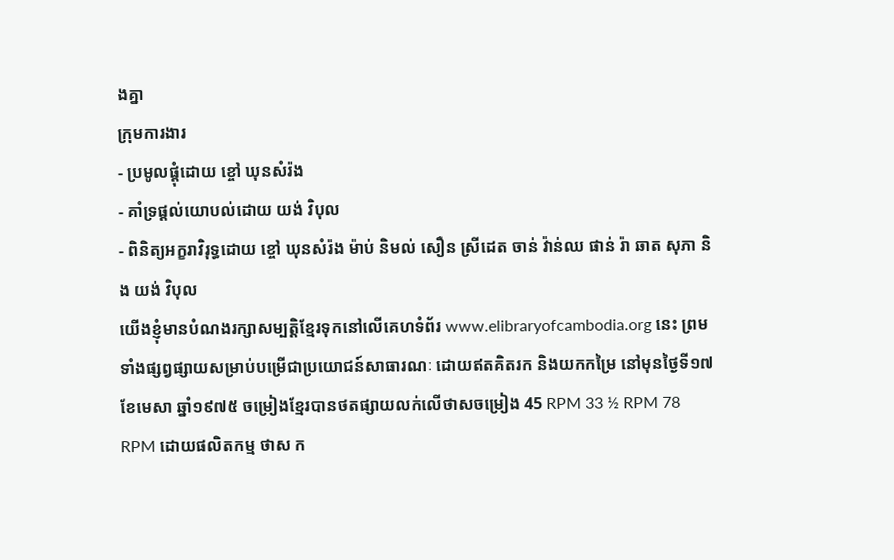ងគ្នា
ក្រុមការងារ
- ប្រមូលផ្ដុំដោយ ខ្ចៅ ឃុនសំរ៉ង
- គាំទ្រផ្ដល់យោបល់ដោយ យង់ វិបុល
- ពិនិត្យអក្ខរាវិរុទ្ធដោយ ខ្ចៅ ឃុនសំរ៉ង ម៉ាប់ និមល់ សឿន ស្រីដេត ចាន់ វ៉ាន់ឈ ផាន់ រ៉ា ឆាត សុភា និង យង់ វិបុល
យើងខ្ញុំមានបំណងរក្សាសម្បត្តិខ្មែរទុកនៅលើគេហទំព័រ www.elibraryofcambodia.org នេះ ព្រមទាំងផ្សព្វផ្សាយសម្រាប់បម្រើជាប្រយោជន៍សាធារណៈ ដោយឥតគិតរក និងយកកម្រៃ នៅមុនថ្ងៃទី១៧ ខែមេសា ឆ្នាំ១៩៧៥ ចម្រៀងខ្មែរបានថតផ្សាយលក់លើថាសចម្រៀង 45 RPM 33 ½ RPM 78 RPM ដោយផលិតកម្ម ថាស ក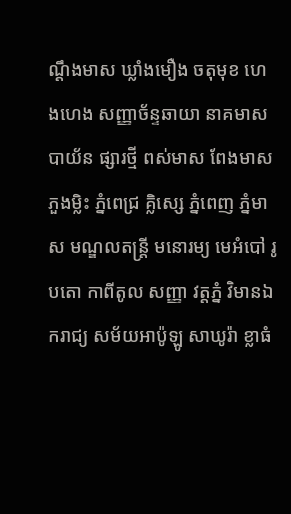ណ្ដឹងមាស ឃ្លាំងមឿង ចតុមុខ ហេងហេង សញ្ញាច័ន្ទឆាយា នាគមាស បាយ័ន ផ្សារថ្មី ពស់មាស ពែងមាស ភួងម្លិះ ភ្នំពេជ្រ គ្លិស្សេ ភ្នំពេញ ភ្នំមាស មណ្ឌលតន្រ្តី មនោរម្យ មេអំបៅ រូបតោ កាពីតូល សញ្ញា វត្តភ្នំ វិមានឯករាជ្យ សម័យអាប៉ូឡូ សាឃូរ៉ា ខ្លាធំ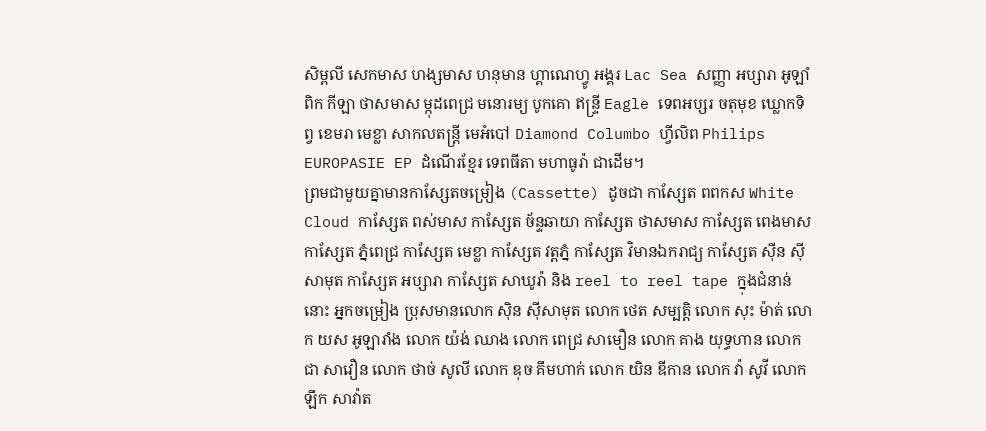សិម្ពលី សេកមាស ហង្សមាស ហនុមាន ហ្គាណេហ្វូ អង្គរ Lac Sea សញ្ញា អប្សារា អូឡាំពិក កីឡា ថាសមាស ម្កុដពេជ្រ មនោរម្យ បូកគោ ឥន្ទ្រី Eagle ទេពអប្សរ ចតុមុខ ឃ្លោកទិព្វ ខេមរា មេខ្លា សាកលតន្ត្រី មេអំបៅ Diamond Columbo ហ្វីលិព Philips EUROPASIE EP ដំណើរខ្មែរ ទេពធីតា មហាធូរ៉ា ជាដើម។
ព្រមជាមួយគ្នាមានកាសែ្សតចម្រៀង (Cassette) ដូចជា កាស្សែត ពពកស White Cloud កាស្សែត ពស់មាស កាស្សែត ច័ន្ទឆាយា កាស្សែត ថាសមាស កាស្សែត ពេងមាស កាស្សែត ភ្នំពេជ្រ កាស្សែត មេខ្លា កាស្សែត វត្តភ្នំ កាស្សែត វិមានឯករាជ្យ កាស្សែត ស៊ីន ស៊ីសាមុត កាស្សែត អប្សារា កាស្សែត សាឃូរ៉ា និង reel to reel tape ក្នុងជំនាន់នោះ អ្នកចម្រៀង ប្រុសមានលោក ស៊ិន ស៊ីសាមុត លោក ថេត សម្បត្តិ លោក សុះ ម៉ាត់ លោក យស អូឡារាំង លោក យ៉ង់ ឈាង លោក ពេជ្រ សាមឿន លោក គាង យុទ្ធហាន លោក ជា សាវឿន លោក ថាច់ សូលី លោក ឌុច គឹមហាក់ លោក យិន ឌីកាន លោក វ៉ា សូវី លោក ឡឹក សាវ៉ាត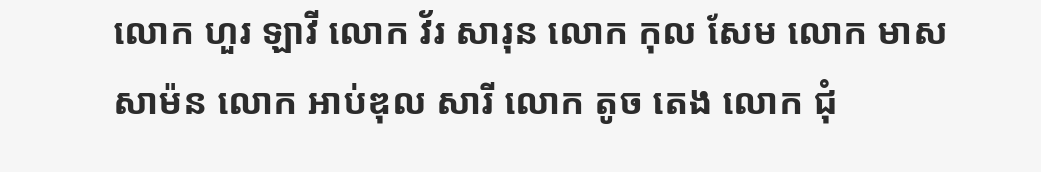លោក ហួរ ឡាវី លោក វ័រ សារុន លោក កុល សែម លោក មាស សាម៉ន លោក អាប់ឌុល សារី លោក តូច តេង លោក ជុំ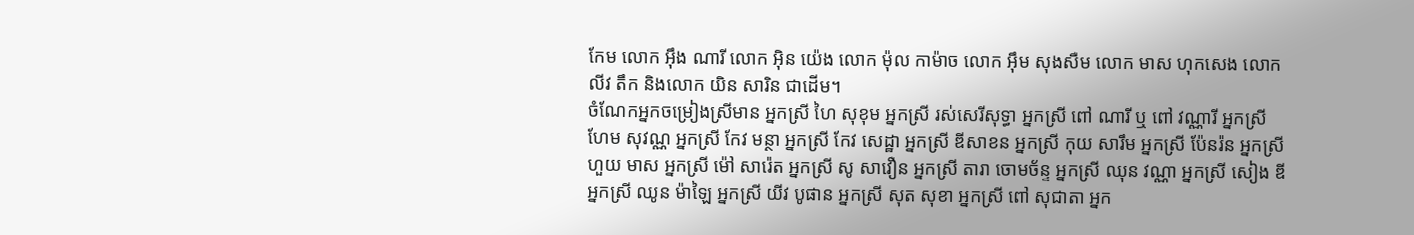កែម លោក អ៊ឹង ណារី លោក អ៊ិន យ៉េង លោក ម៉ុល កាម៉ាច លោក អ៊ឹម សុងសឺម លោក មាស ហុកសេង លោក លីវ តឹក និងលោក យិន សារិន ជាដើម។
ចំណែកអ្នកចម្រៀងស្រីមាន អ្នកស្រី ហៃ សុខុម អ្នកស្រី រស់សេរីសុទ្ធា អ្នកស្រី ពៅ ណារី ឬ ពៅ វណ្ណារី អ្នកស្រី ហែម សុវណ្ណ អ្នកស្រី កែវ មន្ថា អ្នកស្រី កែវ សេដ្ឋា អ្នកស្រី ឌីសាខន អ្នកស្រី កុយ សារឹម អ្នកស្រី ប៉ែនរ៉ន អ្នកស្រី ហួយ មាស អ្នកស្រី ម៉ៅ សារ៉េត អ្នកស្រី សូ សាវឿន អ្នកស្រី តារា ចោមច័ន្ទ អ្នកស្រី ឈុន វណ្ណា អ្នកស្រី សៀង ឌី អ្នកស្រី ឈូន ម៉ាឡៃ អ្នកស្រី យីវ បូផាន អ្នកស្រី សុត សុខា អ្នកស្រី ពៅ សុជាតា អ្នក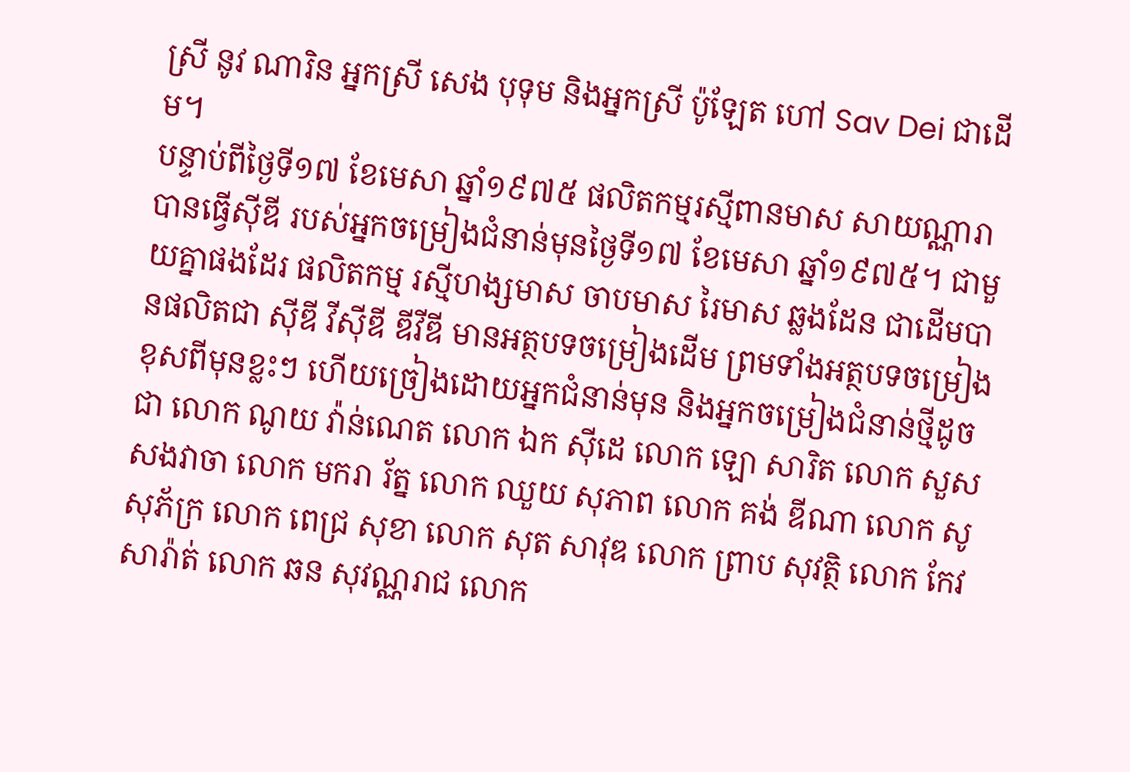ស្រី នូវ ណារិន អ្នកស្រី សេង បុទុម និងអ្នកស្រី ប៉ូឡែត ហៅ Sav Dei ជាដើម។
បន្ទាប់ពីថ្ងៃទី១៧ ខែមេសា ឆ្នាំ១៩៧៥ ផលិតកម្មរស្មីពានមាស សាយណ្ណារា បានធ្វើស៊ីឌី របស់អ្នកចម្រៀងជំនាន់មុនថ្ងៃទី១៧ ខែមេសា ឆ្នាំ១៩៧៥។ ជាមួយគ្នាផងដែរ ផលិតកម្ម រស្មីហង្សមាស ចាបមាស រៃមាស ឆ្លងដែន ជាដើមបានផលិតជា ស៊ីឌី វីស៊ីឌី ឌីវីឌី មានអត្ថបទចម្រៀងដើម ព្រមទាំងអត្ថបទចម្រៀងខុសពីមុនខ្លះៗ ហើយច្រៀងដោយអ្នកជំនាន់មុន និងអ្នកចម្រៀងជំនាន់ថ្មីដូចជា លោក ណូយ វ៉ាន់ណេត លោក ឯក ស៊ីដេ លោក ឡោ សារិត លោក សួស សងវាចា លោក មករា រ័ត្ន លោក ឈួយ សុភាព លោក គង់ ឌីណា លោក សូ សុភ័ក្រ លោក ពេជ្រ សុខា លោក សុត សាវុឌ លោក ព្រាប សុវត្ថិ លោក កែវ សារ៉ាត់ លោក ឆន សុវណ្ណរាជ លោក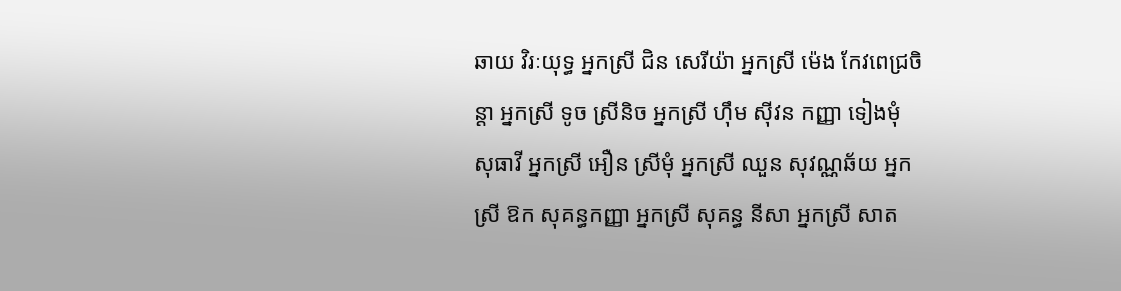ឆាយ វិរៈយុទ្ធ អ្នកស្រី ជិន សេរីយ៉ា អ្នកស្រី ម៉េង កែវពេជ្រចិន្តា អ្នកស្រី ទូច ស្រីនិច អ្នកស្រី ហ៊ឹម ស៊ីវន កញ្ញា ទៀងមុំ សុធាវី អ្នកស្រី អឿន ស្រីមុំ អ្នកស្រី ឈួន សុវណ្ណឆ័យ អ្នកស្រី ឱក សុគន្ធកញ្ញា អ្នកស្រី សុគន្ធ នីសា អ្នកស្រី សាត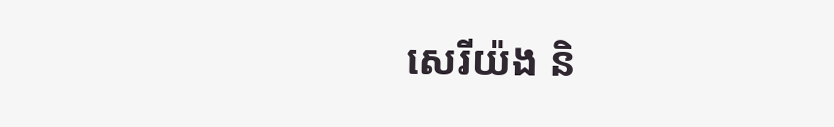សេរីយ៉ង និ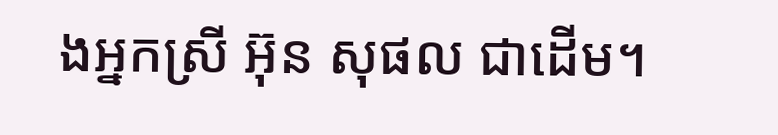ងអ្នកស្រី អ៊ុន សុផល ជាដើម។